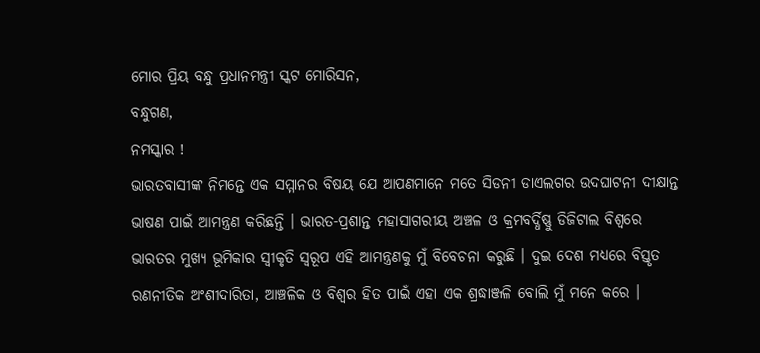ମୋର ପ୍ରିୟ ବନ୍ଧୁ ପ୍ରଧାନମନ୍ତ୍ରୀ ସ୍କଟ ମୋରିସନ,
ବନ୍ଧୁଗଣ,
ନମସ୍କାର !
ଭାରତବାସୀଙ୍କ ନିମନ୍ତେ ଏକ ସମ୍ମାନର ବିଷୟ ଯେ ଆପଣମାନେ ମତେ ସିଡନୀ ଡାଏଲଗର ଉଦଘାଟନୀ ଦୀକ୍ଷାନ୍ତ ଭାଷଣ ପାଇଁ ଆମନ୍ତ୍ରଣ କରିଛନ୍ତି । ଭାରତ-ପ୍ରଶାନ୍ତ ମହାସାଗରୀୟ ଅଞ୍ଚଳ ଓ କ୍ରମବର୍ଦ୍ଧିଷ୍ଣୁ ଡିଜିଟାଲ ବିଶ୍ୱରେ ଭାରତର ମୁଖ୍ୟ ଭୂମିକାର ସ୍ୱୀକୃତି ସ୍ୱରୂପ ଏହି ଆମନ୍ତ୍ରଣକୁ ମୁଁ ବିବେଚନା କରୁଛି । ଦୁଇ ଦେଶ ମଧ୍ୟରେ ବିସ୍ତୃତ ରଣନୀତିକ ଅଂଶୀଦାରିତା, ଆଞ୍ଚଳିକ ଓ ବିଶ୍ୱର ହିତ ପାଇଁ ଏହା ଏକ ଶ୍ରଦ୍ଧାଞ୍ଜଳି ବୋଲି ମୁଁ ମନେ କରେ ।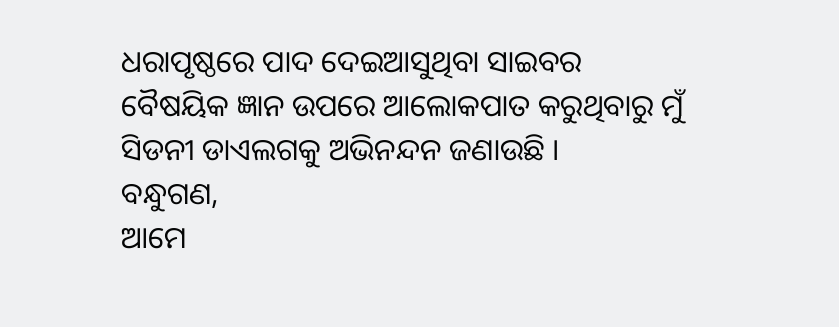ଧରାପୃଷ୍ଠରେ ପାଦ ଦେଇଆସୁଥିବା ସାଇବର ବୈଷୟିକ ଜ୍ଞାନ ଉପରେ ଆଲୋକପାତ କରୁଥିବାରୁ ମୁଁ ସିଡନୀ ଡାଏଲଗକୁ ଅଭିନନ୍ଦନ ଜଣାଉଛି ।
ବନ୍ଧୁଗଣ,
ଆମେ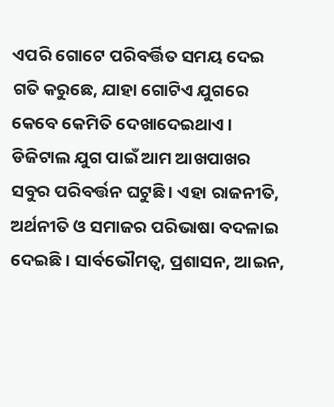ଏପରି ଗୋଟେ ପରିବର୍ତ୍ତିତ ସମୟ ଦେଇ ଗତି କରୁଛେ, ଯାହା ଗୋଟିଏ ଯୁଗରେ କେବେ କେମିତି ଦେଖାଦେଇଥାଏ । ଡିଜିଟାଲ ଯୁଗ ପାଇଁ ଆମ ଆଖପାଖର ସବୁର ପରିବର୍ତ୍ତନ ଘଟୁଛି । ଏହା ରାଜନୀତି, ଅର୍ଥନୀତି ଓ ସମାଜର ପରିଭାଷା ବଦଳାଇ ଦେଇଛି । ସାର୍ବଭୌମତ୍ୱ, ପ୍ରଶାସନ, ଆଇନ,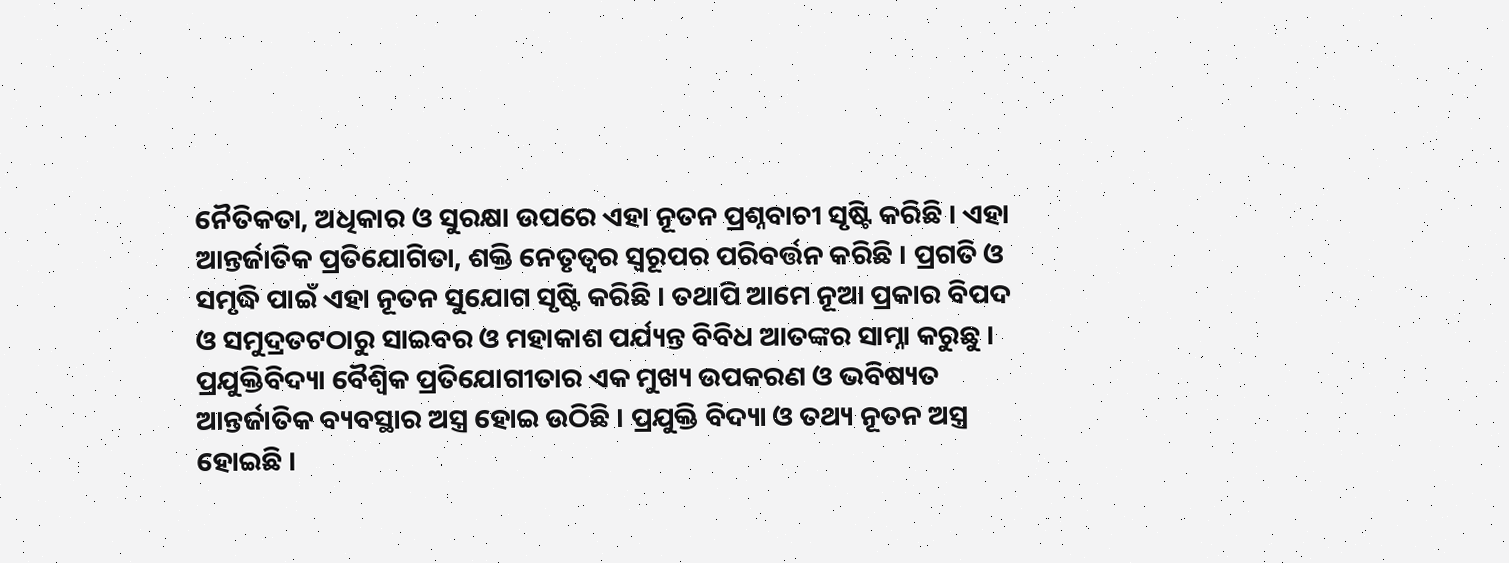ନୈତିକତା, ଅଧିକାର ଓ ସୁରକ୍ଷା ଉପରେ ଏହା ନୂତନ ପ୍ରଶ୍ନବାଚୀ ସୃଷ୍ଟି କରିଛି । ଏହା ଆନ୍ତର୍ଜାତିକ ପ୍ରତିଯୋଗିତା, ଶକ୍ତି ନେତୃତ୍ୱର ସ୍ୱରୂପର ପରିବର୍ତ୍ତନ କରିଛି । ପ୍ରଗତି ଓ ସମୃଦ୍ଧି ପାଇଁ ଏହା ନୂତନ ସୁଯୋଗ ସୃଷ୍ଟି କରିଛି । ତଥାପି ଆମେ ନୂଆ ପ୍ରକାର ବିପଦ ଓ ସମୁଦ୍ରତଟଠାରୁ ସାଇବର ଓ ମହାକାଶ ପର୍ଯ୍ୟନ୍ତ ବିବିଧ ଆତଙ୍କର ସାମ୍ନା କରୁଛୁ । ପ୍ରଯୁକ୍ତିବିଦ୍ୟା ବୈଶ୍ୱିକ ପ୍ରତିଯୋଗୀତାର ଏକ ମୁଖ୍ୟ ଉପକରଣ ଓ ଭବିଷ୍ୟତ ଆନ୍ତର୍ଜାତିକ ବ୍ୟବସ୍ଥାର ଅସ୍ତ୍ର ହୋଇ ଉଠିଛି । ପ୍ରଯୁକ୍ତି ବିଦ୍ୟା ଓ ତଥ୍ୟ ନୂତନ ଅସ୍ତ୍ର ହୋଇଛି ।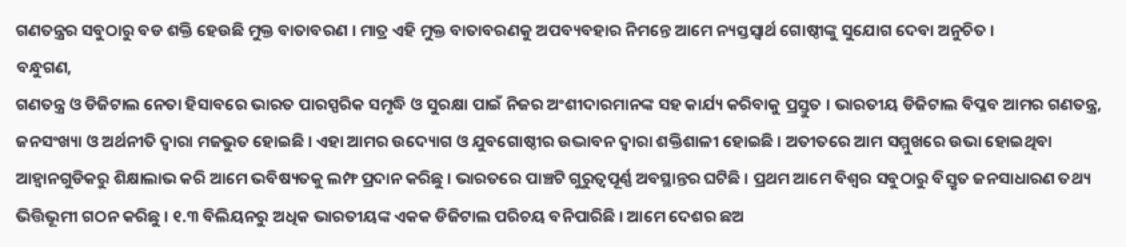ଗଣତନ୍ତ୍ରର ସବୁଠାରୁ ବଡ ଶକ୍ତି ହେଉଛି ମୁକ୍ତ ବାତାବରଣ । ମାତ୍ର ଏହି ମୁକ୍ତ ବାତାବରଣକୁ ଅପବ୍ୟବହାର ନିମନ୍ତେ ଆମେ ନ୍ୟସ୍ତସ୍ୱାର୍ଥ ଗୋଷ୍ଠୀଙ୍କୁ ସୁଯୋଗ ଦେବା ଅନୁଚିତ ।
ବନ୍ଧୁଗଣ,
ଗଣତନ୍ତ୍ର ଓ ଡିଜିଟାଲ ନେତା ହିସାବରେ ଭାରତ ପାରସ୍ପରିକ ସମୃଦ୍ଧି ଓ ସୁରକ୍ଷା ପାଇଁ ନିଜର ଅଂଶୀଦାରମାନଙ୍କ ସହ କାର୍ଯ୍ୟ କରିବାକୁ ପ୍ରସ୍ତୁତ । ଭାରତୀୟ ଡିଜିଟାଲ ବିପ୍ଳବ ଆମର ଗଣତନ୍ତ୍ର, ଜନସଂଖ୍ୟା ଓ ଅର୍ଥନୀତି ଦ୍ୱାରା ମଜଭୁତ ହୋଇଛି । ଏହା ଆମର ଉଦ୍ୟୋଗ ଓ ଯୁବଗୋଷ୍ଠୀର ଉଦ୍ଭାବନ ଦ୍ୱାରା ଶକ୍ତିଶାଳୀ ହୋଇଛି । ଅତୀତରେ ଆମ ସମ୍ମୁଖରେ ଉଭା ହୋଇଥିବା ଆହ୍ୱାନଗୁଡିକରୁ ଶିକ୍ଷାଲାଭ କରି ଆମେ ଭବିଷ୍ୟତକୁ ଲମ୍ଫ ପ୍ରଦାନ କରିଛୁ । ଭାରତରେ ପାଞ୍ଚଟି ଗୁରୁତ୍ୱପୂର୍ଣ୍ଣ ଅବସ୍ଥାନ୍ତର ଘଟିଛି । ପ୍ରଥମ ଆମେ ବିଶ୍ୱର ସବୁଠାରୁ ବିସ୍ତୃତ ଜନସାଧାରଣ ତଥ୍ୟ ଭିତ୍ତିଭୂମୀ ଗଠନ କରିଛୁ । ୧.୩ ବିଲିୟନରୁ ଅଧିକ ଭାରତୀୟଙ୍କ ଏକକ ଡିଜିଟାଲ ପରିଚୟ ବନିପାରିଛି । ଆମେ ଦେଶର ଛଅ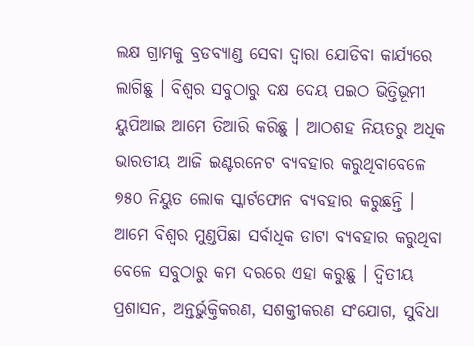ଲକ୍ଷ ଗ୍ରାମକୁ ବ୍ରଡବ୍ୟାଣ୍ଡ ସେବା ଦ୍ୱାରା ଯୋଡିବା କାର୍ଯ୍ୟରେ ଲାଗିଛୁ । ବିଶ୍ୱର ସବୁଠାରୁ ଦକ୍ଷ ଦେୟ ପଇଠ ଭିତ୍ତିଭୂମୀ ୟୁପିଆଇ ଆମେ ତିଆରି କରିଛୁ । ଆଠଶହ ନିୟତରୁ ଅଧିକ ଭାରତୀୟ ଆଜି ଇଣ୍ଟରନେଟ ବ୍ୟବହାର କରୁଥିବାବେଳେ ୭୫୦ ନିୟୁତ ଲୋକ ସ୍କାର୍ଟଫୋନ ବ୍ୟବହାର କରୁଛନ୍ତି । ଆମେ ବିଶ୍ୱର ମୁଣ୍ଡପିଛା ସର୍ବାଧିକ ଡାଟା ବ୍ୟବହାର କରୁଥିବା ବେଳେ ସବୁଠାରୁ କମ ଦରରେ ଏହା କରୁଛୁ । ଦ୍ୱିତୀୟ ପ୍ରଶାସନ, ଅନ୍ତର୍ଭୁକ୍ତିକରଣ, ସଶକ୍ତୀକରଣ ସଂଯୋଗ, ସୁବିଧା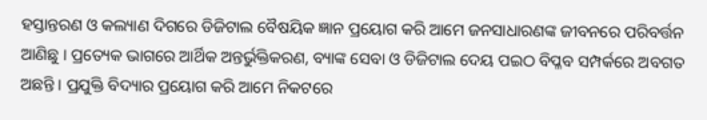ହସ୍ତାନ୍ତରଣ ଓ କଲ୍ୟାଣ ଦିଗରେ ଡିଜିଟାଲ ବୈଷୟିକ ଜ୍ଞାନ ପ୍ରୟୋଗ କରି ଆମେ ଜନସାଧାରଣଙ୍କ ଜୀବନରେ ପରିବର୍ତ୍ତନ ଆଣିଛୁ । ପ୍ରତ୍ୟେକ ଭାଗରେ ଆର୍ଥିକ ଅନ୍ତର୍ଭୁକ୍ତିକରଣ, ବ୍ୟାଙ୍କ ସେବା ଓ ଡିଜିଟାଲ ଦେୟ ପଇଠ ବିପ୍ଳବ ସମ୍ପର୍କରେ ଅବଗତ ଅଛନ୍ତି । ପ୍ରଯୁକ୍ତି ବିଦ୍ୟାର ପ୍ରୟୋଗ କରି ଆମେ ନିକଟରେ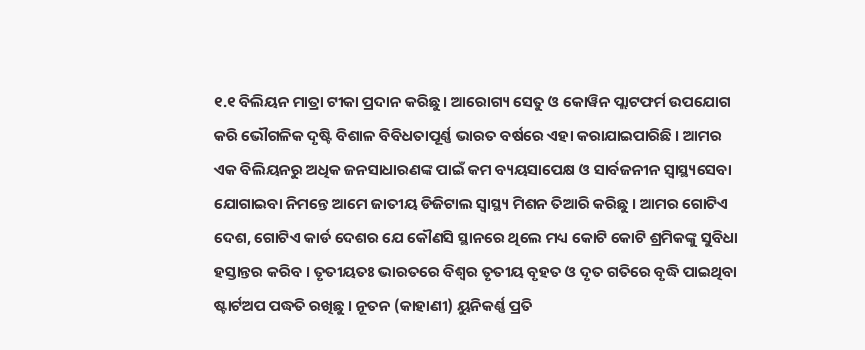୧.୧ ବିଲିୟନ ମାତ୍ରା ଟୀକା ପ୍ରଦାନ କରିଛୁ । ଆରୋଗ୍ୟ ସେତୁ ଓ କୋୱିନ ପ୍ଲାଟଫର୍ମ ଉପଯୋଗ କରି ଭୌଗଳିକ ଦୃଷ୍ଟି ବିଶାଳ ବିବିଧତାପୂର୍ଣ୍ଣ ଭାରତ ବର୍ଷରେ ଏହା କରାଯାଇପାରିଛି । ଆମର ଏକ ବିଲିୟନରୁ ଅଧିକ ଜନସାଧାରଣଙ୍କ ପାଇଁ କମ ବ୍ୟୟସାପେକ୍ଷ ଓ ସାର୍ବଜନୀନ ସ୍ୱାସ୍ଥ୍ୟସେବା ଯୋଗାଇବା ନିମନ୍ତେ ଆମେ ଜାତୀୟ ଡିଜିଟାଲ ସ୍ୱାସ୍ଥ୍ୟ ମିଶନ ତିଆରି କରିଛୁ । ଆମର ଗୋଟିଏ ଦେଶ, ଗୋଟିଏ କାର୍ଡ ଦେଶର ଯେ କୌଣସି ସ୍ଥାନରେ ଥିଲେ ମଧ୍ୟ କୋଟି କୋଟି ଶ୍ରମିକଙ୍କୁ ସୁବିଧା ହସ୍ତାନ୍ତର କରିବ । ତୃତୀୟତଃ ଭାରତରେ ବିଶ୍ୱର ତୃତୀୟ ବୃହତ ଓ ଦୃତ ଗତିରେ ବୃଦ୍ଧି ପାଇଥିବା ଷ୍ଟାର୍ଟଅପ ପଦ୍ଧତି ରଖିଛୁ । ନୂତନ (କାହାଣୀ) ୟୁନିକର୍ଣ୍ଣ ପ୍ରତି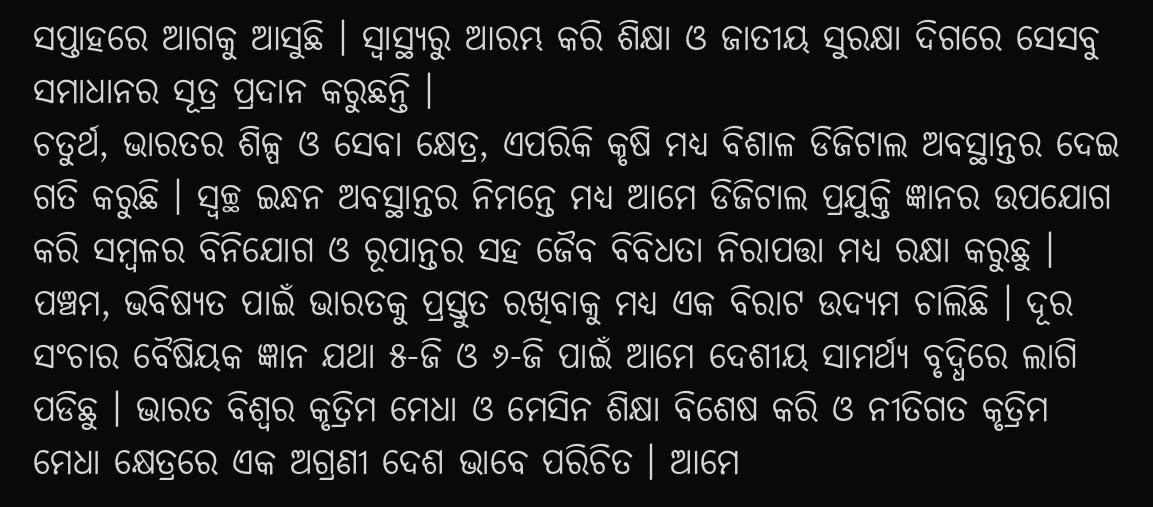ସପ୍ତାହରେ ଆଗକୁ ଆସୁଛି । ସ୍ୱାସ୍ଥ୍ୟରୁ ଆରମ୍ଭ କରି ଶିକ୍ଷା ଓ ଜାତୀୟ ସୁରକ୍ଷା ଦିଗରେ ସେସବୁ ସମାଧାନର ସୂତ୍ର ପ୍ରଦାନ କରୁଛନ୍ତି ।
ଚତୁର୍ଥ, ଭାରତର ଶିଳ୍ପ ଓ ସେବା କ୍ଷେତ୍ର, ଏପରିକି କୃଷି ମଧ୍ୟ ବିଶାଳ ଡିଜିଟାଲ ଅବସ୍ଥାନ୍ତର ଦେଇ ଗତି କରୁଛି । ସ୍ୱଚ୍ଛ ଇନ୍ଧନ ଅବସ୍ଥାନ୍ତର ନିମନ୍ତେ ମଧ୍ୟ ଆମେ ଡିଜିଟାଲ ପ୍ରଯୁକ୍ତି ଜ୍ଞାନର ଉପଯୋଗ କରି ସମ୍ବଳର ବିନିଯୋଗ ଓ ରୂପାନ୍ତର ସହ ଜୈବ ବିବିଧତା ନିରାପତ୍ତା ମଧ୍ୟ ରକ୍ଷା କରୁଛୁ । ପଞ୍ଚମ, ଭବିଷ୍ୟତ ପାଇଁ ଭାରତକୁ ପ୍ରସ୍ତୁତ ରଖିବାକୁ ମଧ୍ୟ ଏକ ବିରାଟ ଉଦ୍ୟମ ଚାଲିଛି । ଦୂର ସଂଚାର ବୈଷିୟକ ଜ୍ଞାନ ଯଥା ୫-ଜି ଓ ୬-ଜି ପାଇଁ ଆମେ ଦେଶୀୟ ସାମର୍ଥ୍ୟ ବୃଦ୍ଧିରେ ଲାଗି ପଡିଛୁ । ଭାରତ ବିଶ୍ୱର କୃତ୍ରିମ ମେଧା ଓ ମେସିନ ଶିକ୍ଷା ବିଶେଷ କରି ଓ ନୀତିଗତ କୃତ୍ରିମ ମେଧା କ୍ଷେତ୍ରରେ ଏକ ଅଗ୍ରଣୀ ଦେଶ ଭାବେ ପରିଚିତ । ଆମେ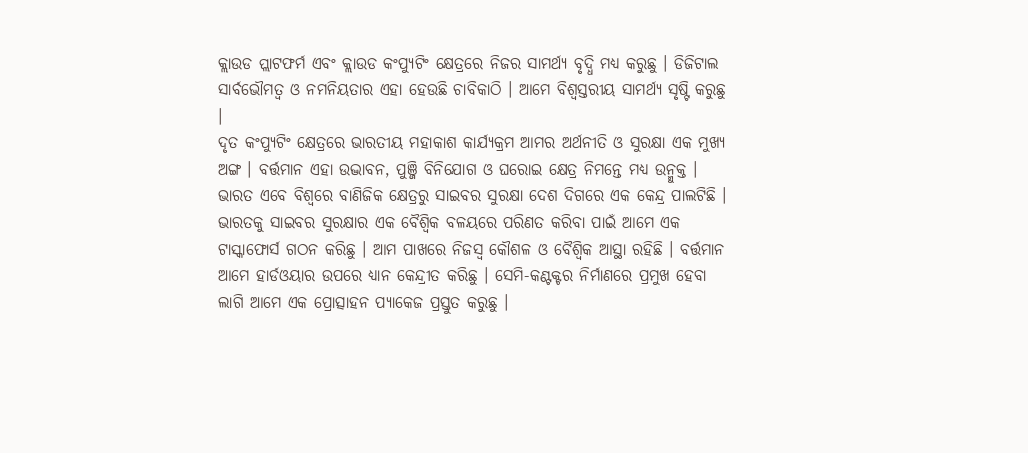କ୍ଲାଉଡ ପ୍ଲାଟଫର୍ମ ଏବଂ କ୍ଲାଉଡ କଂପ୍ୟୁଟିଂ କ୍ଷେତ୍ରରେ ନିଜର ସାମର୍ଥ୍ୟ ବୃଦ୍ଧି ମଧ୍ୟ କରୁଛୁ । ଡିଜିଟାଲ ସାର୍ବଭୌମତ୍ୱ ଓ ନମନିୟତାର ଏହା ହେଉଛି ଚାବିକାଠି । ଆମେ ବିଶ୍ୱସ୍ତରୀୟ ସାମର୍ଥ୍ୟ ସୃଷ୍ଟି କରୁଛୁ ।
ଦୃତ କଂପ୍ୟୁଟିଂ କ୍ଷେତ୍ରରେ ଭାରତୀୟ ମହାକାଶ କାର୍ଯ୍ୟକ୍ରମ ଆମର ଅର୍ଥନୀତି ଓ ସୁରକ୍ଷା ଏକ ମୁଖ୍ୟ ଅଙ୍ଗ । ବର୍ତ୍ତମାନ ଏହା ଉଦ୍ଭାବନ, ପୁଞ୍ଜି ବିନିଯୋଗ ଓ ଘରୋଇ କ୍ଷେତ୍ର ନିମନ୍ତେ ମଧ୍ୟ ଉନ୍ମୁକ୍ତ । ଭାରତ ଏବେ ବିଶ୍ୱରେ ବାଣିଜିକ କ୍ଷେତ୍ରରୁ ସାଇବର ସୁରକ୍ଷା ଦେଶ ଦିଗରେ ଏକ କେନ୍ଦ୍ର ପାଲଟିଛି । ଭାରତକୁ ସାଇବର ସୁରକ୍ଷାର ଏକ ବୈଶ୍ୱିକ ବଳୟରେ ପରିଣତ କରିବା ପାଇଁ ଆମେ ଏକ ଟାସ୍କାଫୋର୍ସ ଗଠନ କରିଛୁ । ଆମ ପାଖରେ ନିଜସ୍ୱ କୌଶଳ ଓ ବୈଶ୍ୱିକ ଆସ୍ଥା ରହିଛି । ବର୍ତ୍ତମାନ ଆମେ ହାର୍ଡଓୟାର ଉପରେ ଧ୍ୟାନ କେନ୍ଦ୍ରୀତ କରିଛୁ । ସେମି-କଣ୍ଟକ୍ଟର ନିର୍ମାଣରେ ପ୍ରମୁଖ ହେବା ଲାଗି ଆମେ ଏକ ପ୍ରୋତ୍ସାହନ ପ୍ୟାକେଜ ପ୍ରସ୍ତୁତ କରୁଛୁ ।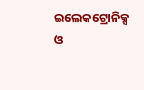ଇଲେକଟ୍ରୋନିକ୍ସ ଓ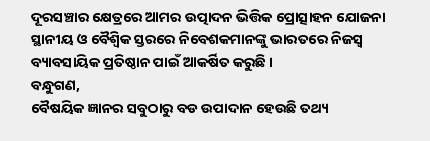ଦୂରସଞ୍ଚାର କ୍ଷେତ୍ରରେ ଆମର ଉତ୍ପାଦନ ଭିତ୍ତିକ ପ୍ରୋତ୍ସାହନ ଯୋଜନା ସ୍ଥାନୀୟ ଓ ବୈଶ୍ୱିକ ସ୍ତରରେ ନିବେଶକମାନଙ୍କୁ ଭାରତରେ ନିଜସ୍ୱ ବ୍ୟାବସାୟିକ ପ୍ରତିଷ୍ଠାନ ପାଇଁ ଆକର୍ଷିତ କରୁଛି ।
ବନ୍ଧୁଗଣ,
ବୈଷୟିକ ଜ୍ଞାନର ସବୁଠାରୁ ବଡ ଉପାଦାନ ହେଉଛି ତଥ୍ୟ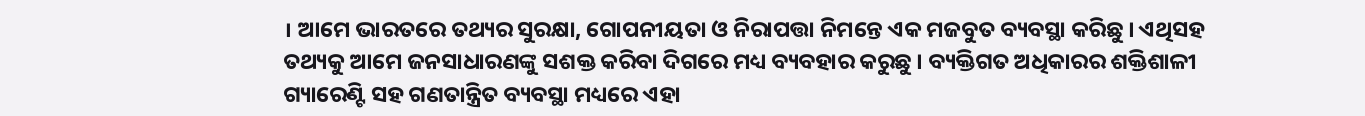। ଆମେ ଭାରତରେ ତଥ୍ୟର ସୁରକ୍ଷା, ଗୋପନୀୟତା ଓ ନିରାପତ୍ତା ନିମନ୍ତେ ଏକ ମଜବୁତ ବ୍ୟବସ୍ଥା କରିଛୁ । ଏଥିସହ ତଥ୍ୟକୁ ଆମେ ଜନସାଧାରଣଙ୍କୁ ସଶକ୍ତ କରିବା ଦିଗରେ ମଧ୍ୟ ବ୍ୟବହାର କରୁଛୁ । ବ୍ୟକ୍ତିଗତ ଅଧିକାରର ଶକ୍ତିଶାଳୀ ଗ୍ୟାରେଣ୍ଟି ସହ ଗଣତାନ୍ତ୍ରିତ ବ୍ୟବସ୍ଥା ମଧ୍ୟରେ ଏହା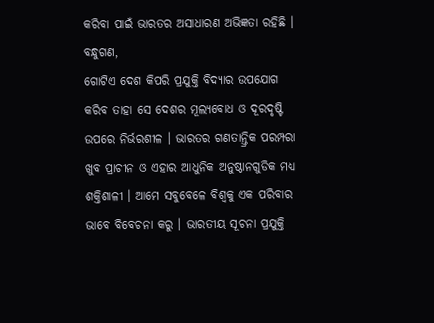କରିବା ପାଇଁ ଭାରତର ଅସାଧାରଣ ଅଭିଜ୍ଞତା ରହିଛି ।
ବନ୍ଧୁଗଣ,
ଗୋଟିଏ ଦେଶ କିପରି ପ୍ରଯୁକ୍ତି ବିଦ୍ୟାର ଉପଯୋଗ କରିବ ତାହା ସେ ଦେଶର ମୂଲ୍ୟବୋଧ ଓ ଦୂରଦୃଷ୍ଟି ଉପରେ ନିର୍ଭରଶୀଳ । ଭାରତର ଗଣତାନ୍ତ୍ରିକ ପରମ୍ପରା ଖୁବ ପ୍ରାଚୀନ ଓ ଏହାର ଆଧୁନିକ ଅନୁଷ୍ଠାନଗୁଡିକ ମଧ୍ୟ ଶକ୍ତିଶାଳୀ । ଆମେ ସବୁବେଳେ ବିଶ୍ୱକୁ ଏକ ପରିବାର ଭାବେ ବିବେଚନା କରୁ । ଭାରତୀୟ ସୂଚନା ପ୍ରଯୁକ୍ତି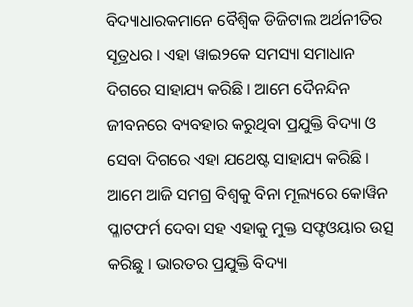ବିଦ୍ୟାଧାରକମାନେ ବୈଶ୍ୱିକ ଡିଜିଟାଲ ଅର୍ଥନୀତିର ସୂତ୍ରଧର । ଏହା ୱାଇ୨କେ ସମସ୍ୟା ସମାଧାନ ଦିଗରେ ସାହାଯ୍ୟ କରିଛି । ଆମେ ଦୈନନ୍ଦିନ ଜୀବନରେ ବ୍ୟବହାର କରୁଥିବା ପ୍ରଯୁକ୍ତି ବିଦ୍ୟା ଓ ସେବା ଦିଗରେ ଏହା ଯଥେଷ୍ଟ ସାହାଯ୍ୟ କରିଛି । ଆମେ ଆଜି ସମଗ୍ର ବିଶ୍ୱକୁ ବିନା ମୂଲ୍ୟରେ କୋୱିନ ପ୍ଳାଟଫର୍ମ ଦେବା ସହ ଏହାକୁ ମୁକ୍ତ ସଫ୍ଟଓୟାର ଉତ୍ସ କରିଛୁ । ଭାରତର ପ୍ରଯୁକ୍ତି ବିଦ୍ୟା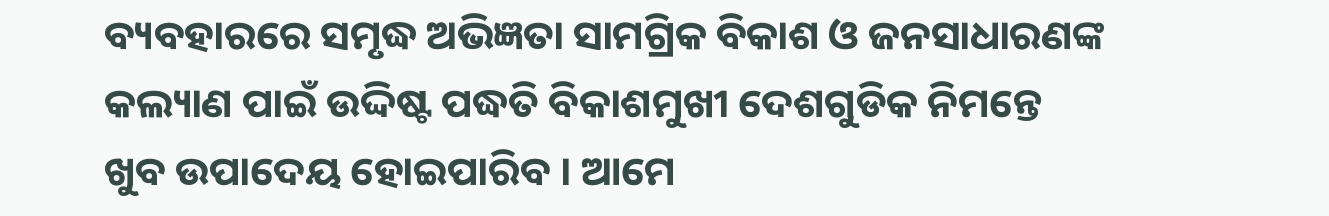ବ୍ୟବହାରରେ ସମୃଦ୍ଧ ଅଭିଜ୍ଞତା ସାମଗ୍ରିକ ବିକାଶ ଓ ଜନସାଧାରଣଙ୍କ କଲ୍ୟାଣ ପାଇଁ ଉଦ୍ଦିଷ୍ଟ ପଦ୍ଧତି ବିକାଶମୁଖୀ ଦେଶଗୁଡିକ ନିମନ୍ତେ ଖୁବ ଉପାଦେୟ ହୋଇପାରିବ । ଆମେ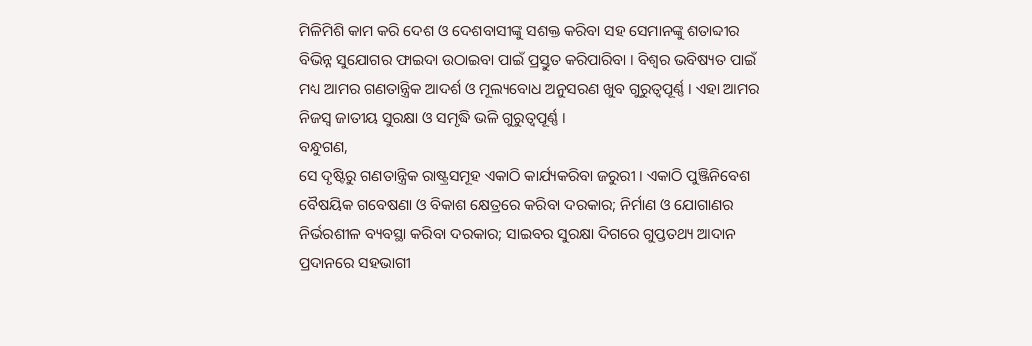ମିଳିମିଶି କାମ କରି ଦେଶ ଓ ଦେଶବାସୀଙ୍କୁ ସଶକ୍ତ କରିବା ସହ ସେମାନଙ୍କୁ ଶତାବ୍ଦୀର ବିଭିନ୍ନ ସୁଯୋଗର ଫାଇଦା ଉଠାଇବା ପାଇଁ ପ୍ରସ୍ତୁତ କରିପାରିବା । ବିଶ୍ୱର ଭବିଷ୍ୟତ ପାଇଁ ମଧ୍ୟ ଆମର ଗଣତାନ୍ତ୍ରିକ ଆଦର୍ଶ ଓ ମୂଲ୍ୟବୋଧ ଅନୁସରଣ ଖୁବ ଗୁରୁତ୍ୱପୂର୍ଣ୍ଣ । ଏହା ଆମର ନିଜସ୍ୱ ଜାତୀୟ ସୁରକ୍ଷା ଓ ସମୃଦ୍ଧି ଭଳି ଗୁରୁତ୍ୱପୂର୍ଣ୍ଣ ।
ବନ୍ଧୁଗଣ,
ସେ ଦୃଷ୍ଟିରୁ ଗଣତାନ୍ତ୍ରିକ ରାଷ୍ଟ୍ରସମୂହ ଏକାଠି କାର୍ଯ୍ୟକରିବା ଜରୁରୀ । ଏକାଠି ପୁଞ୍ଜିନିବେଶ ବୈଷୟିକ ଗବେଷଣା ଓ ବିକାଶ କ୍ଷେତ୍ରରେ କରିବା ଦରକାର; ନିର୍ମାଣ ଓ ଯୋଗାଣର ନିର୍ଭରଶୀଳ ବ୍ୟବସ୍ଥା କରିବା ଦରକାର; ସାଇବର ସୁରକ୍ଷା ଦିଗରେ ଗୁପ୍ତତଥ୍ୟ ଆଦାନ ପ୍ରଦାନରେ ସହଭାଗୀ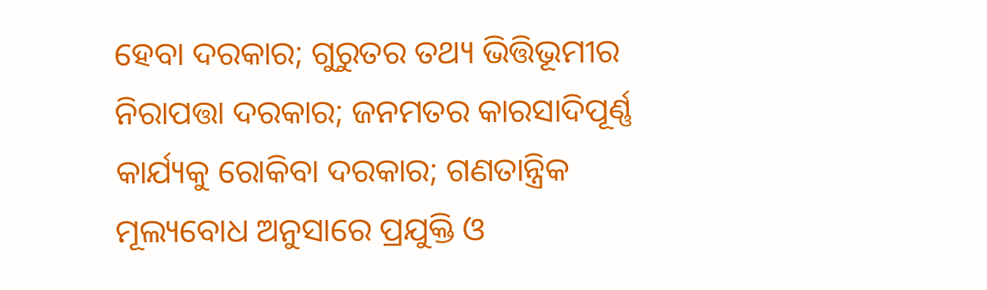ହେବା ଦରକାର; ଗୁରୁତର ତଥ୍ୟ ଭିତ୍ତିଭୂମୀର ନିରାପତ୍ତା ଦରକାର; ଜନମତର କାରସାଦିପୂର୍ଣ୍ଣ କାର୍ଯ୍ୟକୁ ରୋକିବା ଦରକାର; ଗଣତାନ୍ତ୍ରିକ ମୂଲ୍ୟବୋଧ ଅନୁସାରେ ପ୍ରଯୁକ୍ତି ଓ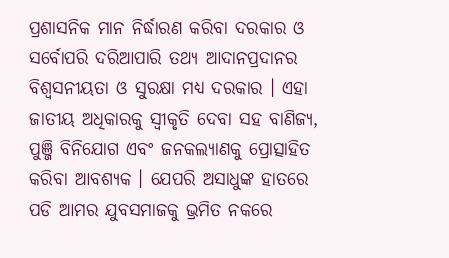ପ୍ରଶାସନିକ ମାନ ନିର୍ଦ୍ଧାରଣ କରିବା ଦରକାର ଓ ସର୍ବୋପରି ଦରିଆପାରି ତଥ୍ୟ ଆଦାନପ୍ରଦାନର ବିଶ୍ୱସନୀୟତା ଓ ସୁରକ୍ଷା ମଧ୍ୟ ଦରକାର । ଏହା ଜାତୀୟ ଅଧିକାରକୁ ସ୍ୱୀକୃତି ଦେବା ସହ ବାଣିଜ୍ୟ, ପୁଞ୍ଜି ବିନିଯୋଗ ଏବଂ ଜନକଲ୍ୟାଣକୁ ପ୍ରୋତ୍ସାହିତ କରିବା ଆବଶ୍ୟକ । ଯେପରି ଅସାଧୁଙ୍କ ହାତରେ ପଡି ଆମର ଯୁବସମାଜକୁ ଭ୍ରମିତ ନକରେ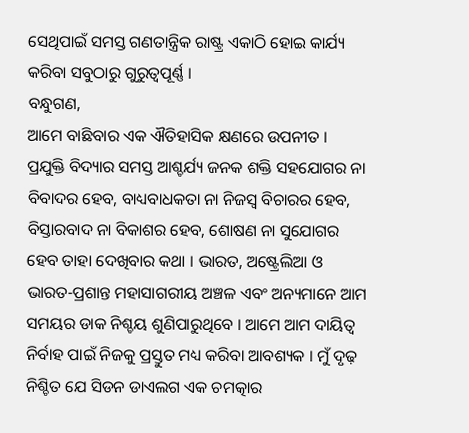ସେଥିପାଇଁ ସମସ୍ତ ଗଣତାନ୍ତ୍ରିକ ରାଷ୍ଟ୍ର ଏକାଠି ହୋଇ କାର୍ଯ୍ୟ କରିବା ସବୁଠାରୁ ଗୁରୁତ୍ୱପୂର୍ଣ୍ଣ ।
ବନ୍ଧୁଗଣ,
ଆମେ ବାଛିବାର ଏକ ଐତିହାସିକ କ୍ଷଣରେ ଉପନୀତ । ପ୍ରଯୁକ୍ତି ବିଦ୍ୟାର ସମସ୍ତ ଆଶ୍ଚର୍ଯ୍ୟ ଜନକ ଶକ୍ତି ସହଯୋଗର ନା ବିବାଦର ହେବ, ବାଧ୍ୟବାଧକତା ନା ନିଜସ୍ୱ ବିଚାରର ହେବ, ବିସ୍ତାରବାଦ ନା ବିକାଶର ହେବ, ଶୋଷଣ ନା ସୁଯୋଗର ହେବ ତାହା ଦେଖିବାର କଥା । ଭାରତ, ଅଷ୍ଟ୍ରେଲିଆ ଓ ଭାରତ-ପ୍ରଶାନ୍ତ ମହାସାଗରୀୟ ଅଞ୍ଚଳ ଏବଂ ଅନ୍ୟମାନେ ଆମ ସମୟର ଡାକ ନିଶ୍ଚୟ ଶୁଣିପାରୁଥିବେ । ଆମେ ଆମ ଦାୟିତ୍ୱ ନିର୍ବାହ ପାଇଁ ନିଜକୁ ପ୍ରସ୍ତୁତ ମଧ୍ୟ କରିବା ଆବଶ୍ୟକ । ମୁଁ ଦୃଢ଼ ନିଶ୍ଚିତ ଯେ ସିଡନ ଡାଏଲଗ ଏକ ଚମତ୍କାର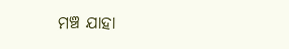ମଞ୍ଚ ଯାହା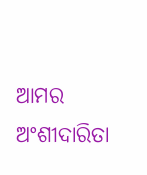ଆମର ଅଂଶୀଦାରିତା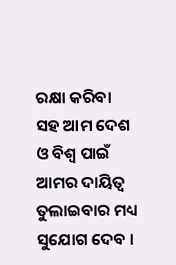ରକ୍ଷା କରିବା ସହ ଆମ ଦେଶ ଓ ବିଶ୍ୱ ପାଇଁ ଆମର ଦାୟିତ୍ୱ ତୁଲାଇବାର ମଧ୍ୟ ସୁଯୋଗ ଦେବ ।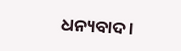ଧନ୍ୟବାଦ ।